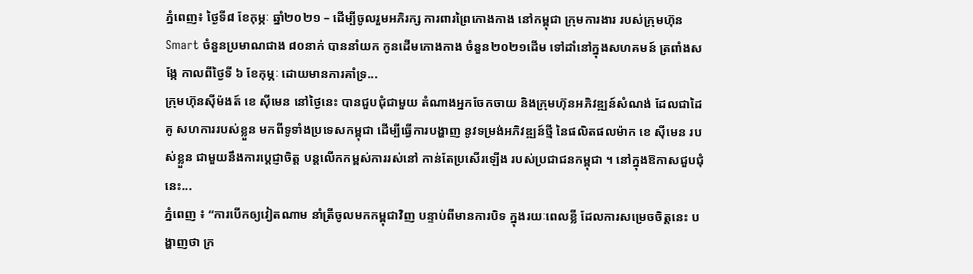ភ្នំពេញ៖ ថ្ងៃទី៨ ខែកុម្ភៈ ឆ្នាំ២០២១ – ដើម្បីចូលរួមអភិរក្ស ការពារព្រៃកោងកាង នៅកម្ពុជា ក្រុមការងារ របស់ក្រុមហ៊ុន Smart ចំនួនប្រមាណជាង ៨០នាក់ បាននាំយក កូនដើមកោងកាង ចំនួន២០២១ដើម ទៅដាំនៅក្នុងសហគមន៍ ត្រពាំងសង្កែ កាលពីថ្ងៃទី ៦ ខែកុម្ភៈ ដោយមានការគាំទ្រ...
ក្រុមហ៊ុនស៊ីម៉ងត៍ ខេ ស៊ីមេន នៅថ្ងៃនេះ បានជួបជុំជាមួយ តំណាងអ្នកចែកចាយ និងក្រុមហ៊ុនអភិវឌ្ឍន៍សំណង់ ដែលជាដៃគូ សហការរបស់ខ្លួន មកពីទូទាំងប្រទេសកម្ពុជា ដើម្បីធ្វើការបង្ហាញ នូវទម្រង់អភិវឌ្ឍន៍ថ្មី នៃផលិតផលម៉ាក ខេ ស៊ីមេន របស់ខ្លួន ជាមួយនឹងការប្ដេជ្ញាចិត្ត បន្តលើកកម្ពស់ការរស់នៅ កាន់តែប្រសើរឡើង របស់ប្រជាជនកម្ពុជា ។ នៅក្នុងឱកាសជួបជុំនេះ...
ភ្នំពេញ ៖ “ការបើកឲ្យវៀតណាម នាំត្រីចូលមកកម្ពុជាវិញ បន្ទាប់ពីមានការបិទ ក្នុងរយៈពេលខ្លី ដែលការសម្រេចចិត្តនេះ បង្ហាញថា ក្រ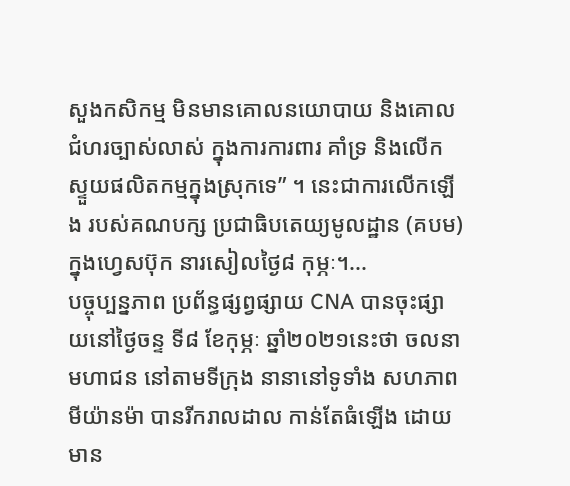សួងកសិកម្ម មិនមានគោលនយោបាយ និងគោលជំហរច្បាស់លាស់ ក្នុងការការពារ គាំទ្រ និងលើកស្ទួយផលិតកម្មក្នុងស្រុកទេ” ។ នេះជាការលើកឡើង របស់គណបក្ស ប្រជាធិបតេយ្យមូលដ្ឋាន (គបម) ក្នុងហ្វេសប៊ុក នារសៀលថ្ងៃ៨ កុម្ភៈ។...
បច្ចុប្បន្នភាព ប្រព័ន្ធផ្សព្វផ្សាយ CNA បានចុះផ្សាយនៅថ្ងៃចន្ទ ទី៨ ខែកុម្ភៈ ឆ្នាំ២០២១នេះថា ចលនាមហាជន នៅតាមទីក្រុង នានានៅទូទាំង សហភាពមីយ៉ានម៉ា បានរីករាលដាល កាន់តែធំឡើង ដោយមាន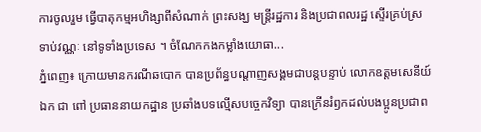ការចូលរួម ធ្វើបាតុកម្មអហិង្សាពីសំណាក់ ព្រះសង្ឃ មន្ត្រីរដ្ឋការ និងប្រជាពលរដ្ឋ ស្ទើរគ្រប់ស្រទាប់វណ្ណៈ នៅទូទាំងប្រទេស ។ ចំណែកកងកម្លាំងយោធា...
ភ្នំពេញ៖ ក្រោយមានករណីឆបោក បានប្រព័ន្ធបណ្ដាញសង្គមជាបន្តបន្ទាប់ លោកឧត្តមសេនីយ៍ឯក ជា ពៅ ប្រធាននាយកដ្ឋាន ប្រឆាំងបទល្មើសបច្ចេកវិទ្យា បានក្រើនរំឭកដល់បងប្អូនប្រជាព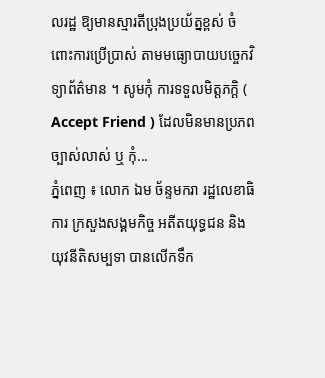លរដ្ឋ ឱ្យមានស្មារតីប្រុងប្រយ័ត្នខ្ពស់ ចំពោះការប្រើប្រាស់ តាមមធ្យោបាយបច្ចេកវិទ្យាព័ត៌មាន ។ សូមកុំ ការទទួលមិត្តភក្តិ ( Accept Friend ) ដែលមិនមានប្រភពច្បាស់លាស់ ឬ កុំ...
ភ្នំពេញ ៖ លោក ឯម ច័ន្ទមករា រដ្ឋលេខាធិការ ក្រសួងសង្គមកិច្ច អតីតយុទ្ធជន និងយុវនីតិសម្បទា បានលើកទឹក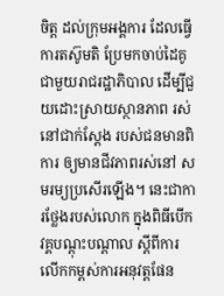ចិត្ត ដល់ក្រុមអង្គការ ដែលធ្វើការតស៊ូមតិ ប្រែមកចាប់ដៃគូ ជាមួយរាជរដ្ឋាភិបាល ដើម្បីជួយដោះស្រាយស្ថានភាព រស់នៅជាក់ស្តែង របស់ជនមានពិការ ឲ្យមានជីវភាពរស់នៅ សមរម្យប្រសើរឡើង។ នេះជាការថ្លែងរបស់លោក ក្នុងពិធីបើកវគ្គបណ្តុះបណ្តាល ស្តីពីការលើកកម្ពស់ការអនុវត្តផែន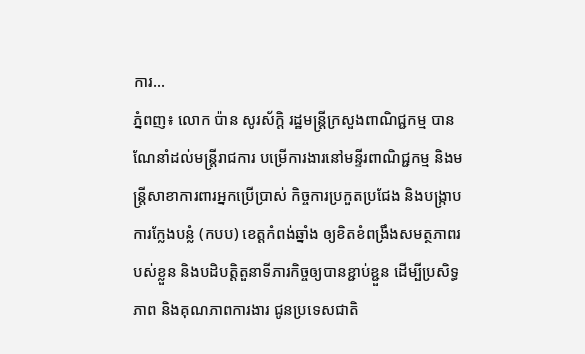ការ...
ភ្នំពញ៖ លោក ប៉ាន សូរស័ក្តិ រដ្ឋមន្ត្រីក្រសួងពាណិជ្ជកម្ម បានណែនាំដល់មន្ត្រីរាជការ បម្រើការងារនៅមន្ទីរពាណិជ្ជកម្ម និងមន្ត្រីសាខាការពារអ្នកប្រើប្រាស់ កិច្ចការប្រកួតប្រជែង និងបង្រ្កាបការក្លែងបន្លំ (កបប) ខេត្តកំពង់ឆ្នាំង ឲ្យខិតខំពង្រឹងសមត្ថភាពរបស់ខ្លួន និងបដិបត្តិតួនាទីភារកិច្ចឲ្យបានខ្ជាប់ខ្ជួន ដើម្បីប្រសិទ្ធភាព និងគុណភាពការងារ ជូនប្រទេសជាតិ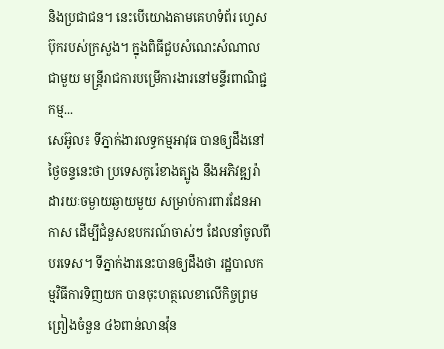និងប្រជាជន។ នេះបើយោងតាមគេហទំព័រ ហ្វេសប៊ុករបស់ក្រសួង។ ក្នុងពិធីជួបសំណេះសំណាលជាមួយ មន្ត្រីរាជការបម្រើការងារនៅមន្ទីរពាណិជ្ជកម្ម...
សេអ៊ូល៖ ទីភ្នាក់ងារលទ្ធកម្មអាវុធ បានឲ្យដឹងនៅថ្ងៃចន្ទនេះថា ប្រទេសកូរ៉េខាងត្បូង នឹងអភិវឌ្ឍរ៉ាដារយៈចម្ងាយឆ្ងាយមួយ សម្រាប់ការពារដែនអាកាស ដើម្បីជំនួសឧបករណ៍ចាស់ៗ ដែលនាំចូលពីបរទេស។ ទីភ្នាក់ងារនេះបានឲ្យដឹងថា រដ្ឋបាលកម្មវិធីការទិញយក បានចុះហត្ថលេខាលើកិច្ចព្រមព្រៀងចំនួន ៤៦ពាន់លានវ៉ុន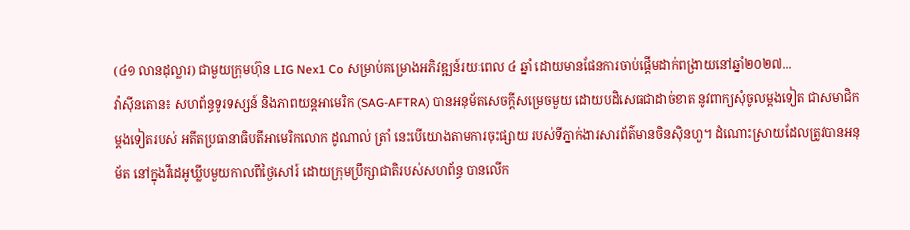(៤១ លានដុល្លារ) ជាមួយក្រុមហ៊ុន LIG Nex1 Co សម្រាប់គម្រោងអភិវឌ្ឍន៍រយៈពេល ៤ ឆ្នាំ ដោយមានផែនការចាប់ផ្តើមដាក់ពង្រាយនៅឆ្នាំ២០២៧...
វ៉ាស៊ីនតោន៖ សហព័ន្ធទូរទស្សន៍ និងភាពយន្ដអាមេរិក (SAG-AFTRA) បានអនុម័តសេចក្តីសម្រេចមួយ ដោយបដិសេធជាដាច់ខាត នូវពាក្យសុំចូលម្តងទៀត ជាសមាជិកម្ដងទៀតរបស់ អតីតប្រធានាធិបតីអាមេរិកលោក ដូណាល់ ត្រាំ នេះបើយោងតាមការចុះផ្សាយ របស់ទីភ្នាក់ងារសារព័ត៌មានចិនស៊ិនហួ។ ដំណោះស្រាយដែលត្រូវបានអនុម័ត នៅក្នុងវីដេអូឃ្លីបមួយកាលពីថ្ងៃសៅរ៍ ដោយក្រុមប្រឹក្សាជាតិរបស់សហព័ន្ធ បានលើក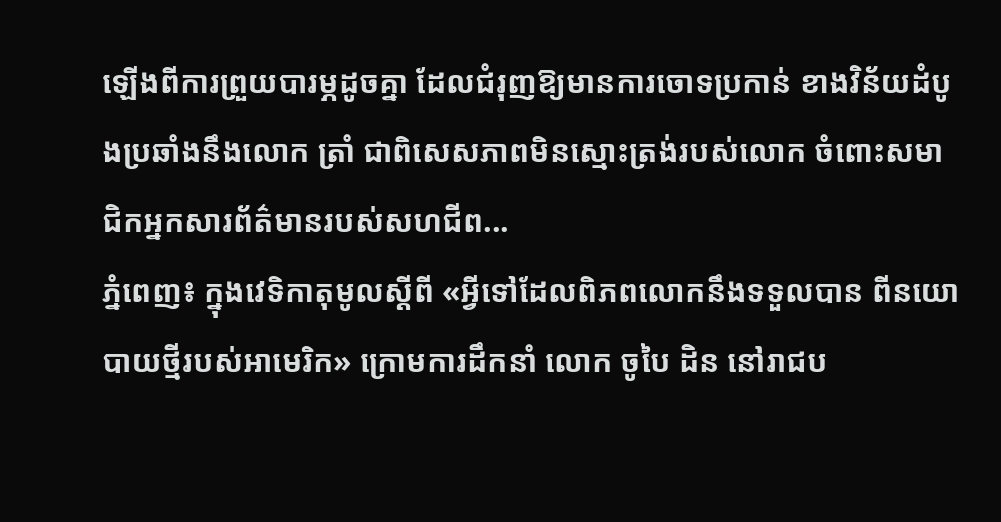ឡើងពីការព្រួយបារម្ភដូចគ្នា ដែលជំរុញឱ្យមានការចោទប្រកាន់ ខាងវិន័យដំបូងប្រឆាំងនឹងលោក ត្រាំ ជាពិសេសភាពមិនស្មោះត្រង់របស់លោក ចំពោះសមាជិកអ្នកសារព័ត៌មានរបស់សហជីព...
ភ្នំពេញ៖ ក្នុងវេទិកាតុមូលស្ដីពី «អ្វីទៅដែលពិភពលោកនឹងទទួលបាន ពីនយោបាយថ្មីរបស់អាមេរិក» ក្រោមការដឹកនាំ លោក ចូបៃ ដិន នៅរាជប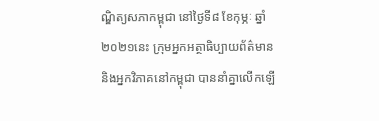ណ្ឌិត្យសភាកម្ពុជា នៅថ្ងៃទី៨ ខែកុម្ភៈ ឆ្នាំ២០២១នេះ ក្រុមអ្នកអត្ថាធិប្បាយព័ត៌មាន និងអ្នកវិភាគនៅកម្ពុជា បាននាំគ្នាលើកឡើ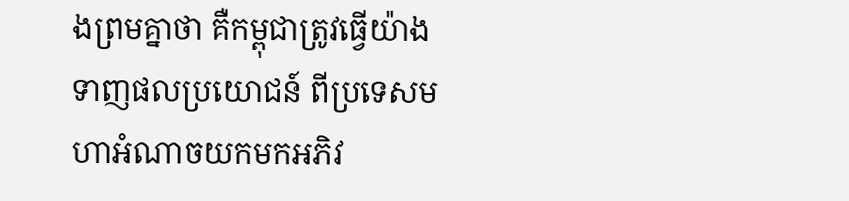ងព្រមគ្នាថា គឺកម្ពុជាត្រូវធ្វើយ៉ាងទាញផលប្រយោជន៍ ពីប្រទេសមហាអំណាចយកមកអភិវ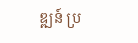ឌ្ឍន៍ ប្រ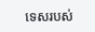ទេសរបស់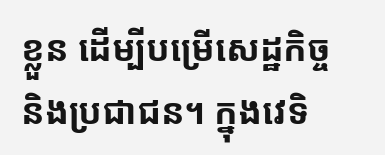ខ្លួន ដើម្បីបម្រើសេដ្ឋកិច្ច និងប្រជាជន។ ក្នុងវេទិ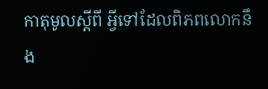កាតុមូលស្ដីពី អ្វីទៅដែលពិភពលោកនឹង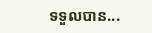ទទួលបាន...